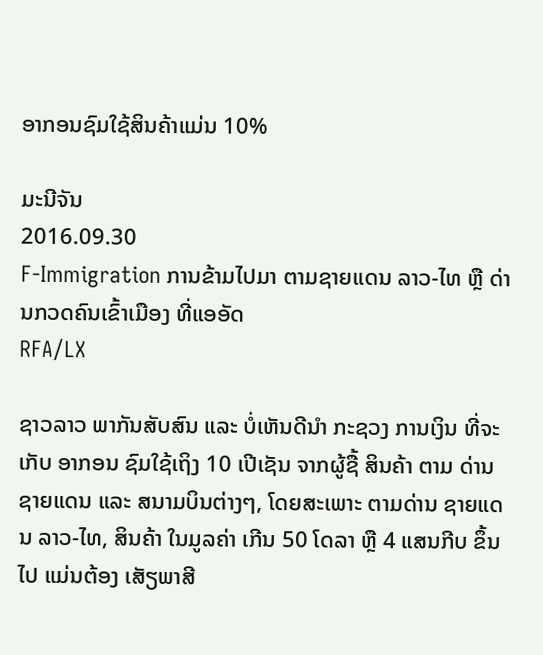ອາກອນຊົມໃຊ້ສິນຄ້າແມ່ນ 10%

ມະນີຈັນ
2016.09.30
F-Immigration ການຂ້າມໄປມາ ຕາມຊາຍແດນ ລາວ-ໄທ ຫຼື ດ່ານກວດຄົນເຂົ້າເມືອງ ທີ່ແອອັດ
RFA/LX

ຊາວລາວ ພາກັນສັບສົນ ແລະ ບໍ່ເຫັນດີນໍາ ກະຊວງ ການເງິນ ທີ່ຈະເກັບ ອາກອນ ຊົມໃຊ້ເຖິງ 10 ເປີເຊັນ ຈາກຜູ້ຊື້ ສິນຄ້າ ຕາມ ດ່ານຊາຍແດນ ແລະ ສນາມບິນຕ່າງໆ, ໂດຍສະເພາະ ຕາມດ່ານ ຊາຍແດນ ລາວ-ໄທ, ສິນຄ້າ ໃນມູລຄ່າ ເກີນ 50 ໂດລາ ຫຼື 4 ແສນກີບ ຂຶ້ນໄປ ແມ່ນຕ້ອງ ເສັຽພາສີ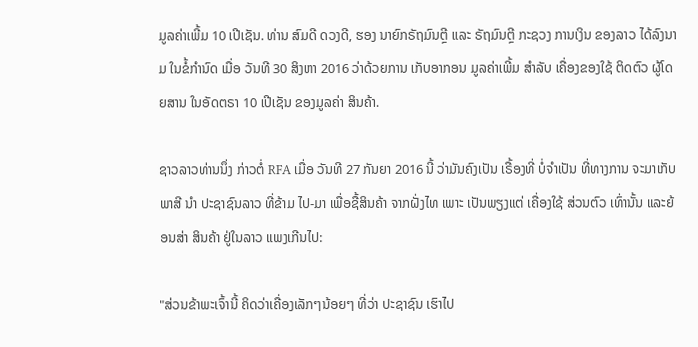ມູລຄ່າເພີ້ມ 10 ເປີເຊັນ. ທ່ານ ສົມດີ ດວງດີ, ຮອງ ນາຍົກຣັຖມົນຕຼີ ແລະ ຣັຖມົນຕຼີ ກະຊວງ ການເງິນ ຂອງລາວ ໄດ້ລົງນາມ ໃນຂໍ້ກຳນົດ ເມື່ອ ວັນທີ 30 ສິງຫາ 2016 ວ່າດ້ວຍການ ເກັບອາກອນ ມູລຄ່າເພີ້ມ ສຳລັບ ເຄື່ອງຂອງໃຊ້ ຕິດຕົວ ຜູ້ໂດຍສານ ໃນອັດຕຣາ 10 ເປີເຊັນ ຂອງມູລຄ່າ ສິນຄ້າ.

ຊາວລາວທ່ານນຶ່ງ ກ່າວຕໍ່ RFA ເມື່ອ ວັນທີ 27 ກັນຍາ 2016 ນີ້ ວ່າມັນຄົງເປັນ ເຣື້ອງທີ່ ບໍ່ຈຳເປັນ ທີ່ທາງການ ຈະມາເກັບ ພາສີ ນຳ ປະຊາຊົນລາວ ທີ່ຂ້າມ ໄປ-ມາ ເພື່ອຊື້ສິນຄ້າ ຈາກຝັ່ງໄທ ເພາະ ເປັນພຽງແຕ່ ເຄື່ອງໃຊ້ ສ່ວນຕົວ ເທົ່ານັ້ນ ແລະຍ້ອນສ່າ ສິນຄ້າ ຢູ່ໃນລາວ ແພງເກີນໄປ:

"ສ່ວນຂ້າພະເຈົ້ານີ້ ຄິດວ່າເຄື່ອງເລັກໆນ້ອຍໆ ທີ່ວ່າ ປະຊາຊົນ ເຮົາໄປ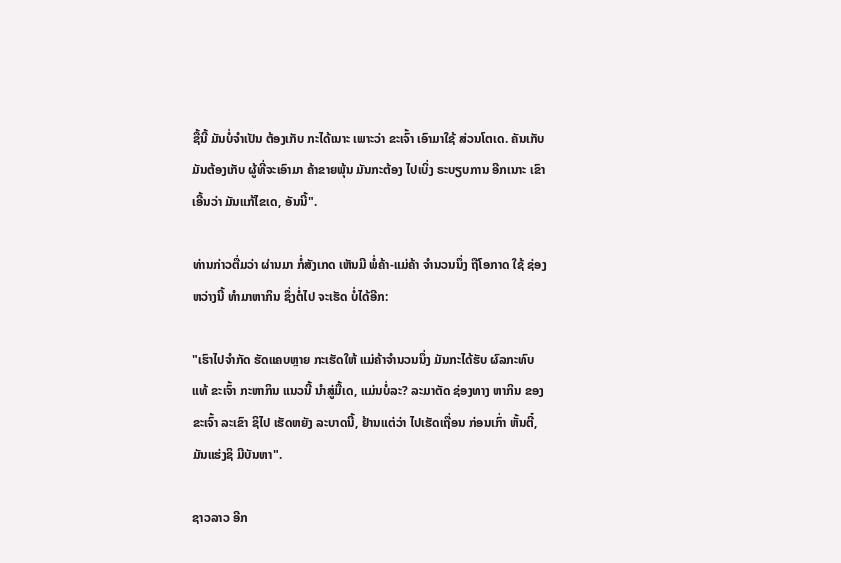ຊື້ນີ້ ມັນບໍ່ຈຳເປັນ ຕ້ອງເກັບ ກະໄດ້ເນາະ ເພາະວ່າ ຂະເຈົ້າ ເອົາມາໃຊ້ ສ່ວນໂຕເດ. ຄັນເກັບ ມັນຕ້ອງເກັບ ຜູ້ທີ່ຈະເອົາມາ ຄ້າຂາຍພຸ້ນ ມັນກະຕ້ອງ ໄປເບິ່ງ ຣະບຽບການ ອີກເນາະ ເຂົາເອີ້ນວ່າ ມັນແກ້ໄຂເດ, ອັນນີ້".

ທ່ານກ່າວຕື່ມວ່າ ຜ່ານມາ ກໍ່ສັງເກດ ເຫັນມີ ພໍ່ຄ້າ-ແມ່ຄ້າ ຈຳນວນນຶ່ງ ຖືໂອກາດ ໃຊ້ ຊ່ອງຫວ່າງນີ້ ທຳມາຫາກິນ ຊຶ່ງຕໍ່ໄປ ຈະເຮັດ ບໍ່ໄດ້ອີກ:

"ເຮົາໄປຈຳກັດ ຮັດແຄບຫຼາຍ ກະເຮັດໃຫ້ ແມ່ຄ້າຈຳນວນນຶ່ງ ມັນກະໄດ້ຮັບ ຜົລກະທົບ ແທ້ ຂະເຈົ້າ ກະຫາກິນ ແນວນີ້ ນຳສູ່ມື້ເດ, ແມ່ນບໍ່ລະ? ລະມາຕັດ ຊ່ອງທາງ ຫາກິນ ຂອງຂະເຈົ້າ ລະເຂົາ ຊິໄປ ເຮັດຫຍັງ ລະບາດນີ້, ຢ້ານແຕ່ວ່າ ໄປເຮັດເຖື່ອນ ກ່ອນເກົ່າ ຫັ້ນຕີ໋, ມັນແຮ່ງຊິ ມີບັນຫາ".

ຊາວລາວ ອີກ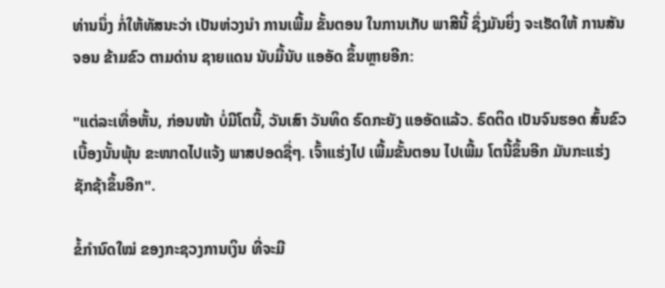ທ່ານນຶ່ງ ກໍ່ໃຫ້ທັສນະວ່າ ເປັນຫ່ວງນໍາ ການເພີ້ມ ຂັ້ນຕອນ ໃນການເກັບ ພາສີນີ້ ຊຶ່ງມັນຍິ່ງ ຈະເຮັດໃຫ້ ການສັນຈອນ ຂ້າມຂົວ ຕາມດ່ານ ຊາຍແດນ ນັບມື້ນັບ ແອອັດ ຂຶ້ນຫຼາຍອີກ:

"ແຕ່ລະເທື່ອຫັ້ນ, ກ່ອນໜ້າ ບໍ່ມີໂຕນີ້, ວັນເສົາ ວັນທິດ ຣົດກະຍັງ ແອອັດແລ້ວ. ຣົດຕິດ ເປັນຈົນຮອດ ສົ້ນຂົວ ເບື້ອງນັ້ນພຸ້ນ ຂະໜາດໄປແຈ້ງ ພາສປອດຊື່ໆ. ເຈົ້າແຮ່ງໄປ ເພີ້ມຂັ້ນຕອນ ໄປເພີ້ມ ໂຕນີ້ຂຶ້ນອີກ ມັນກະແຮ່ງ ຊັກຊ້າຂຶ້ນອີກ".

ຂໍ້ກຳນົດໃໝ່ ຂອງກະຊວງການເງິນ ທີ່ຈະມີ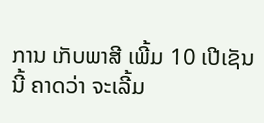ການ ເກັບພາສີ ເພີ້ມ 10 ເປີເຊັນນີ້ ຄາດວ່າ ຈະເລີ້ມ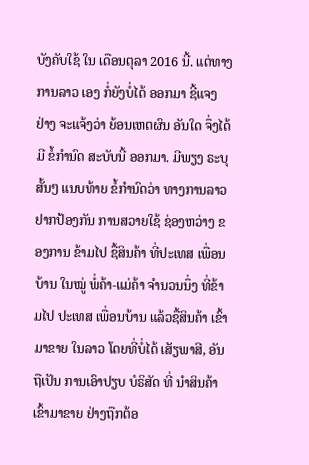ບັງຄັບໃຊ້ ໃນ ເດືອນຕຸລາ 2016 ນີ້. ແຕ່ທາງການລາວ ເອງ ກໍ່ຍັງບໍ່ໄດ້ ອອກມາ ຊີ້ແຈງ ຢ່າງ ຈະແຈ້ງວ່າ ຍ້ອນເຫຕຜົນ ອັນໃດ ຈຶ່ງໄດ້ມີ ຂໍ້ກຳນົດ ສະບັບນີ້ ອອກມາ. ມີພຽງ ຣະບຸສັ້ນໆ ແນບທ້າຍ ຂໍ້ກຳນົດວ່າ ທາງການລາວ ຢາກປ້ອງກັນ ການສວາຍໃຊ້ ຊ່ອງຫວ່າງ ຂອງການ ຂ້າມໄປ ຊື້ສິນຄ້າ ທີ່ປະເທສ ເພື່ອນບ້ານ ໃນໝູ່ ພໍ່ຄ້າ-ແມ່ຄ້າ ຈຳນວນນຶ່ງ ທີ່ຂ້າມໄປ ປະເທສ ເພື່ອນບ້ານ ແລ້ວຊື້ສິນຄ້າ ເຂົ້າມາຂາຍ ໃນລາວ ໂດຍທີ່ບໍ່ໄດ້ ເສັຽພາສີ, ອັນຖືເປັນ ການເອົາປຽບ ບໍຣິສັດ ທີ່ ນຳສິນຄ້າ ເຂົ້າມາຂາຍ ຢ່າງຖືກຕ້ອ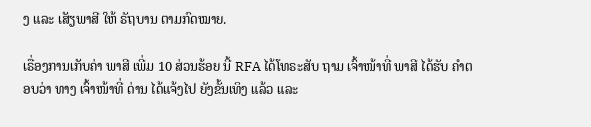ງ ແລະ ເສັຽພາສີ ໃຫ້ ຣັຖບານ ຕາມກົດໝາຍ.

ເຣື່ອງການເກັບຄ່າ ພາສີ ເພີ່ມ 10 ສ່ວນຮ້ອຍ ນີ້ RFA ໄດ້ໂທຣະສັບ ຖາມ ເຈົ້າໜ້າທີ່ ພາສີ ໄດ້ຮັບ ຄໍາຕອບວ່າ ທາງ ເຈົ້າໜ້າທີ່ ດ່ານ ໄດ້ແຈ້ງໄປ ຍັງຂັ້ນເທິງ ແລ້ວ ແລະ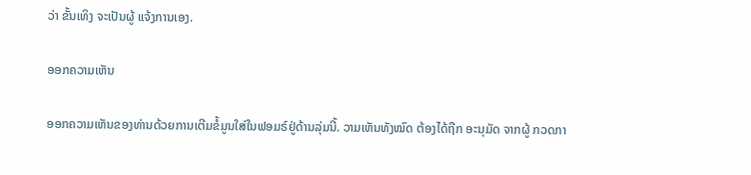ວ່າ ຂັ້ນເທິງ ຈະເປັນຜູ້ ແຈ້ງການເອງ.

ອອກຄວາມເຫັນ

ອອກຄວາມເຫັນຂອງທ່ານດ້ວຍການເຕີມຂໍ້ມູນໃສ່ໃນຟອມຣ໌ຢູ່ດ້ານລຸ່ມນີ້. ວາມເຫັນທັງໝົດ ຕ້ອງໄດ້ຖືກ ອະນຸມັດ ຈາກຜູ້ ກວດກາ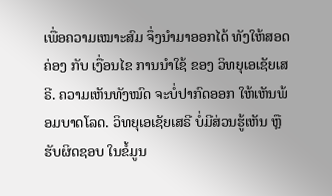ເພື່ອຄວາມເໝາະສົມ ຈຶ່ງນໍາມາອອກໄດ້ ທັງໃຫ້ສອດຄ່ອງ ກັບ ເງື່ອນໄຂ ການນຳໃຊ້ ຂອງ ວິທຍຸເອເຊັຍເສຣີ. ຄວາມເຫັນທັງໝົດ ຈະບໍ່ປາກົດອອກ ໃຫ້ເຫັນພ້ອມບາດໂລດ. ວິທຍຸເອເຊັຍເສຣີ ບໍ່ມີສ່ວນຮູ້ເຫັນ ຫຼືຮັບຜິດຊອບ ໃນຂໍ້ມູນ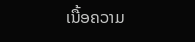ເນື້ອຄວາມ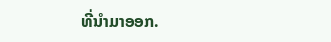ທີ່ນໍາມາອອກ.